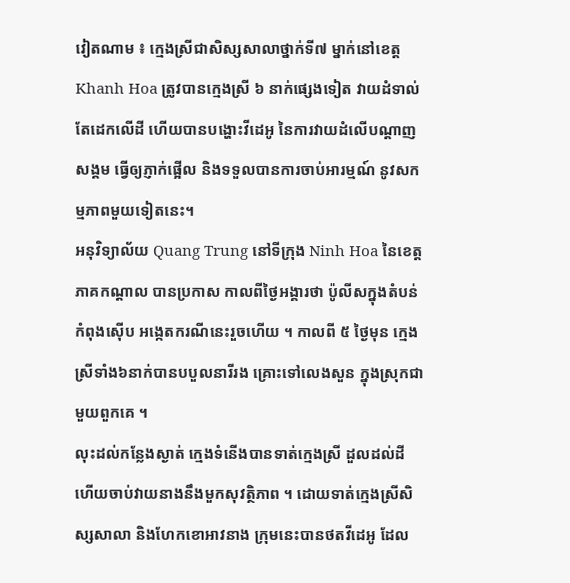វៀតណាម ៖ ក្មេងស្រីជាសិស្សសាលាថ្នាក់ទី៧ ម្នាក់នៅខេត្ត Khanh Hoa ត្រូវបានក្មេងស្រី ៦ នាក់ផ្សេងទៀត វាយដំទាល់តែដេកលើដី ហើយបានបង្ហោះវីដេអូ នៃការវាយដំលើបណ្តាញសង្គម ធ្វើឲ្យភ្ញាក់ផ្អើល និងទទួលបានការចាប់អារម្មណ៍ នូវសកម្មភាពមួយទៀតនេះ។
អនុវិទ្យាល័យ Quang Trung នៅទីក្រុង Ninh Hoa នៃខេត្តភាគកណ្តាល បានប្រកាស កាលពីថ្ងៃអង្គារថា ប៉ូលីសក្នុងតំបន់កំពុងស៊ើប អង្កេតករណីនេះរួចហើយ ។ កាលពី ៥ ថ្ងៃមុន ក្មេងស្រីទាំង៦នាក់បានបបួលនារីរង គ្រោះទៅលេងសួន ក្នុងស្រុកជាមួយពួកគេ ។
លុះដល់កន្លែងស្ងាត់ ក្មេងទំនើងបានទាត់ក្មេងស្រី ដួលដល់ដី ហើយចាប់វាយនាងនឹងមួកសុវត្ថិភាព ។ ដោយទាត់ក្មេងស្រីសិស្សសាលា និងហែកខោអាវនាង ក្រុមនេះបានថតវីដេអូ ដែល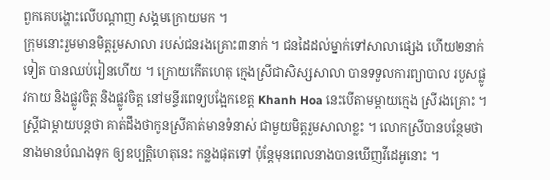ពួកគេបង្ហោះលើបណ្ដាញ សង្គមក្រោយមក ។
ក្រុមនោះរួមមានមិត្តរួមសាលា របស់ជនរងគ្រោះ៣នាក់ ។ ជនដៃដល់ម្នាក់ទៅសាលាផ្សេង ហើយ២នាក់ទៀត បានឈប់រៀនហើយ ។ ក្រោយកើតហេតុ ក្មេងស្រីជាសិស្សសាលា បានទទួលការព្យាបាល របួសផ្លូវកាយ និងផ្លូវចិត្ត និងផ្លូវចិត្ត នៅមន្ទីរពេទ្យបង្អែកខេត្ត Khanh Hoa នេះបើតាមម្តាយក្មេង ស្រីរងគ្រោះ ។
ស្ត្រីជាម្តាយបន្តថា គាត់ដឹងថាកូនស្រីគាត់មានទំនាស់ ជាមួយមិត្តរួមសាលាខ្លះ ។ លោកស្រីបានបន្ថែមថា នាងមានបំណងទុក ឲ្យឧប្បត្តិហេតុនេះ កន្លងផុតទៅ ប៉ុន្តែមុនពេលនាងបានឃើញវីដេអូនោះ ។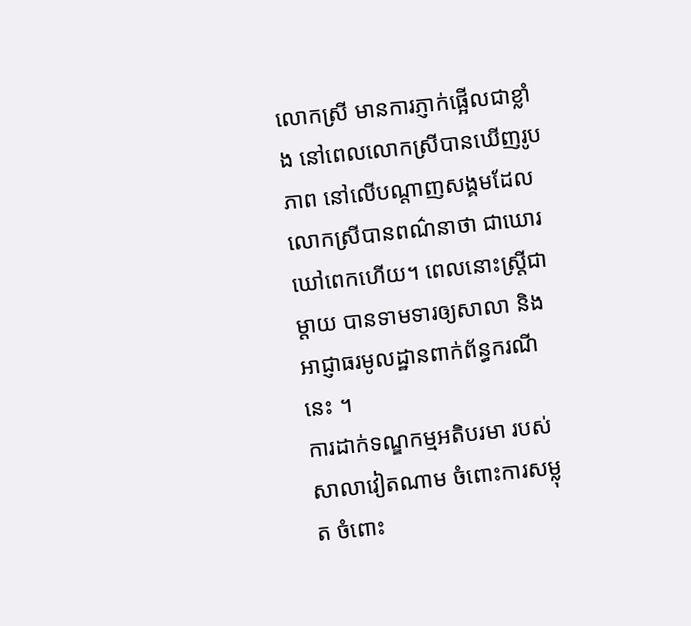លោកស្រី មានការភ្ញាក់ផ្អើលជាខ្លាំង នៅពេលលោកស្រីបានឃើញរូបភាព នៅលើបណ្តាញសង្គមដែលលោកស្រីបានពណ៌នាថា ជាឃោរឃៅពេកហើយ។ ពេលនោះស្ត្រីជាម្តាយ បានទាមទារឲ្យសាលា និងអាជ្ញាធរមូលដ្ឋានពាក់ព័ន្ធករណីនេះ ។
ការដាក់ទណ្ឌកម្មអតិបរមា របស់សាលាវៀតណាម ចំពោះការសម្លុត ចំពោះ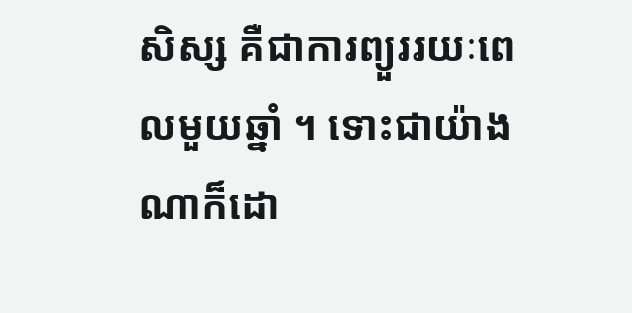សិស្ស គឺជាការព្យួររយៈពេលមួយឆ្នាំ ។ ទោះជាយ៉ាងណាក៏ដោ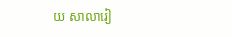យ សាលារៀ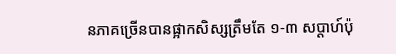នភាគច្រើនបានផ្អាកសិស្សត្រឹមតែ ១-៣ សប្តាហ៍ប៉ុ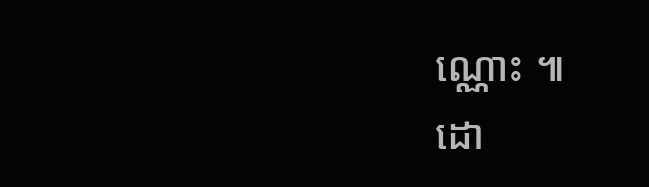ណ្ណោះ ៕
ដោ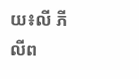យ៖លី ភីលីព